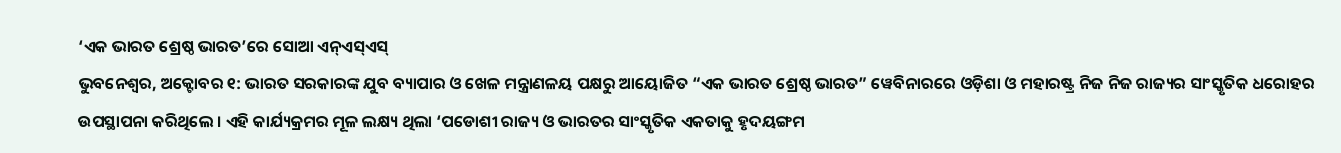‘ଏକ ଭାରତ ଶ୍ରେଷ୍ଠ ଭାରତ’ରେ ସୋଆ ଏନ୍ଏସ୍ଏସ୍
ଭୁବନେଶ୍ୱର, ଅକ୍ଟୋବର ୧: ଭାରତ ସରକାରଙ୍କ ଯୁବ ବ୍ୟାପାର ଓ ଖେଳ ମନ୍ତ୍ରାଣଳୟ ପକ୍ଷରୁ ଆୟୋଜିତ “ଏକ ଭାରତ ଶ୍ରେଷ୍ଠ ଭାରତ” ୱେବିନାରରେ ଓଡ଼ିଶା ଓ ମହାରଷ୍ଟ୍ର ନିଜ ନିଜ ରାଜ୍ୟର ସାଂସ୍କୃତିକ ଧରୋହର ଉପସ୍ଥାପନା କରିଥିଲେ । ଏହି କାର୍ଯ୍ୟକ୍ରମର ମୂଳ ଲକ୍ଷ୍ୟ ଥିଲା ‘ପଡୋଶୀ ରାଜ୍ୟ ଓ ଭାରତର ସାଂସ୍କୃତିକ ଏକତାକୁ ହୃଦୟଙ୍ଗମ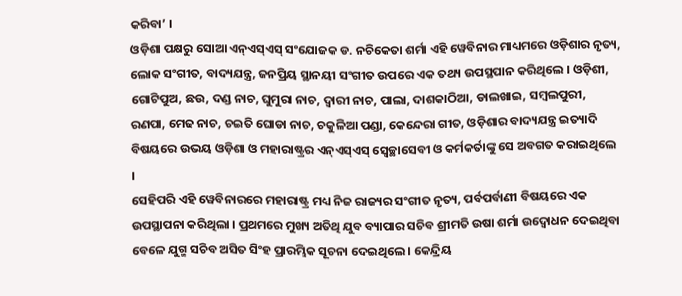କରିବା’ ।
ଓଡ଼ିଶା ପକ୍ଷରୁ ସୋଆ ଏନ୍ଏସ୍ଏସ୍ ସଂଯୋଜକ ଡ. ନଚିକେତା ଶର୍ମା ଏହି ୱେବିନାର ମାଧ୍ୟମରେ ଓଡ଼ିଶାର ନୃତ୍ୟ, ଲୋକ ସଂଗୀତ, ବାଦ୍ୟଯନ୍ତ୍ର, ଜନପ୍ରିୟ ସ୍ଥାନୟୀ ସଂଗୀତ ଉପରେ ଏକ ତଥ୍ୟ ଉପସ୍ଥପାନ କରିଥିଲେ । ଓଡ଼ିଶୀ, ଗୋଟିପୁଅ, ଛଉ, ଦଣ୍ଡ ନାଚ, ଘୁମୁରା ନାଚ, ଦ୍ୱାରୀ ନାଚ, ପାଲା, ଦାଶକାଠିଆ, ଡାଲଖାଇ, ସମ୍ବଲପୁରୀ, ରଣପା, ମେଢ ନାଚ, ଚଇତି ଘୋଡା ନାଚ, ଚକୁଳିଆ ପଣ୍ଡା, କେନ୍ଦେରା ଗୀତ, ଓଡ଼ିଶାର ବାଦ୍ୟଯନ୍ତ୍ର ଇତ୍ୟାଦି ବିଷୟରେ ଉଭୟ ଓଡ଼ିଶା ଓ ମହାରାଷ୍ଟ୍ରର ଏନ୍ଏସ୍ଏସ୍ ସ୍ୱେଚ୍ଛାସେବୀ ଓ କର୍ମକର୍ତାଙ୍କୁ ସେ ଅବଗତ କରାଇଥିଲେ ।
ସେହିପରି ଏହି ୱେବିନାରରେ ମହାରାଷ୍ଟ୍ର ମଧ୍ୟ ନିଜ ରାଜ୍ୟର ସଂଗୀତ ନୃତ୍ୟ, ପର୍ବପର୍ବାଣୀ ବିଷୟରେ ଏକ ଉପସ୍ଥାପନା କରିଥିଲା । ପ୍ରଥମରେ ମୁଖ୍ୟ ଅତିଥି ଯୁବ ବ୍ୟାପାର ସଚିବ ଶ୍ରୀମତି ଉଷା ଶର୍ମା ଉଦ୍ବୋଧନ ଦେଇଥିବା ବେଳେ ଯୁଗ୍ମ ସଚିବ ଅସିତ ସିଂହ ପ୍ରାରମ୍ଭିକ ସୂଚନା ଦେଇଥିଲେ । କେନ୍ଦ୍ରିୟ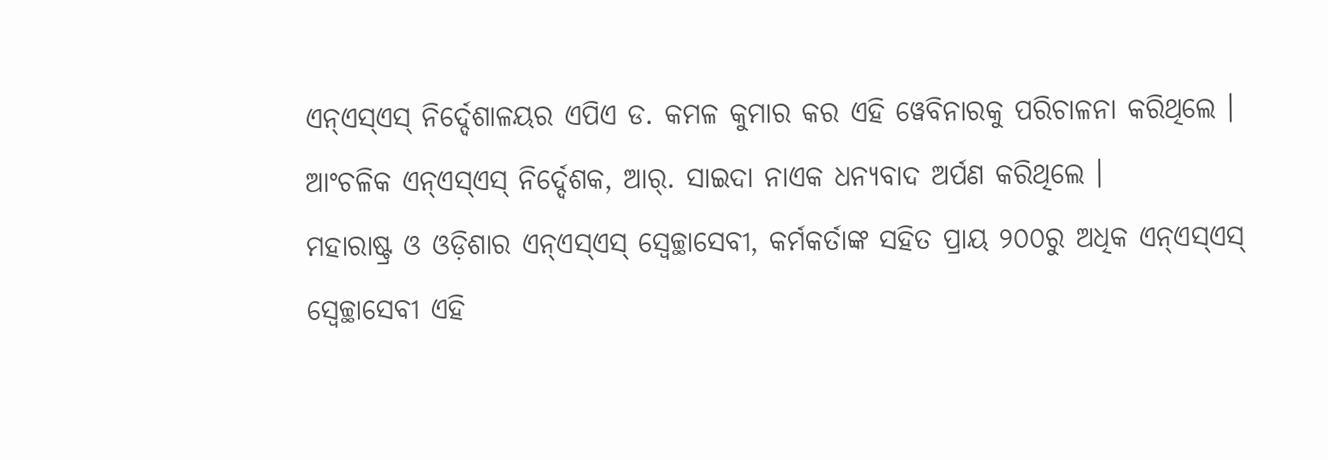ଏନ୍ଏସ୍ଏସ୍ ନିର୍ଦ୍ଦେଶାଳୟର ଏପିଏ ଡ. କମଳ କୁମାର କର ଏହି ୱେବିନାରକୁ ପରିଚାଳନା କରିଥିଲେ । ଆଂଚଳିକ ଏନ୍ଏସ୍ଏସ୍ ନିର୍ଦ୍ଦେଶକ, ଆର୍. ସାଇଦା ନାଏକ ଧନ୍ୟବାଦ ଅର୍ପଣ କରିଥିଲେ ।
ମହାରାଷ୍ଟ୍ର ଓ ଓଡ଼ିଶାର ଏନ୍ଏସ୍ଏସ୍ ସ୍ୱେଚ୍ଛାସେବୀ, କର୍ମକର୍ତାଙ୍କ ସହିତ ପ୍ରାୟ ୨୦୦ରୁ ଅଧିକ ଏନ୍ଏସ୍ଏସ୍ ସ୍ୱେଚ୍ଛାସେବୀ ଏହି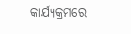କାର୍ଯ୍ୟକ୍ରମରେ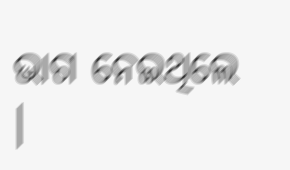ଭାଗ ନେଇଥିଲେ ।